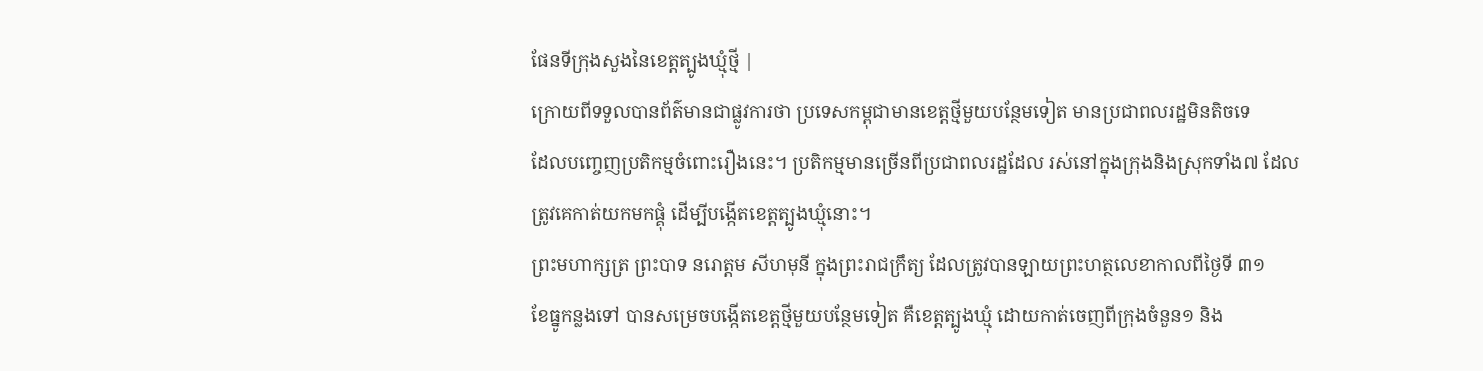ផែនទីក្រុងសួងនៃខេត្តត្បូងឃ្មុំថ្មី |
ក្រោយពីទទួលបានព័ត៌មានជាផ្លូវការថា ប្រទេសកម្ពុជាមានខេត្តថ្មីមួយបន្ថែមទៀត មានប្រជាពលរដ្ឋមិនតិចទេ
ដែលបញ្ចេញប្រតិកម្មចំពោះរឿងនេះ។ ប្រតិកម្មមានច្រើនពីប្រជាពលរដ្ឋដែល រស់នៅក្នុងក្រុងនិងស្រុកទាំង៧ ដែល
ត្រូវគេកាត់យកមកផ្គុំ ដើម្បីបង្កើតខេត្តត្បូងឃ្មុំនោះ។
ព្រះមហាក្សត្រ ព្រះបាទ នរោត្តម សីហមុនី ក្នុងព្រះរាជក្រឹត្យ ដែលត្រូវបានឡាយព្រះហត្ថលេខាកាលពីថ្ងៃទី ៣១
ខែធ្នូកន្លងទៅ បានសម្រេចបង្កើតខេត្តថ្មីមួយបន្ថែមទៀត គឺខេត្តត្បូងឃ្មុំ ដោយកាត់ចេញពីក្រុងចំនួន១ និង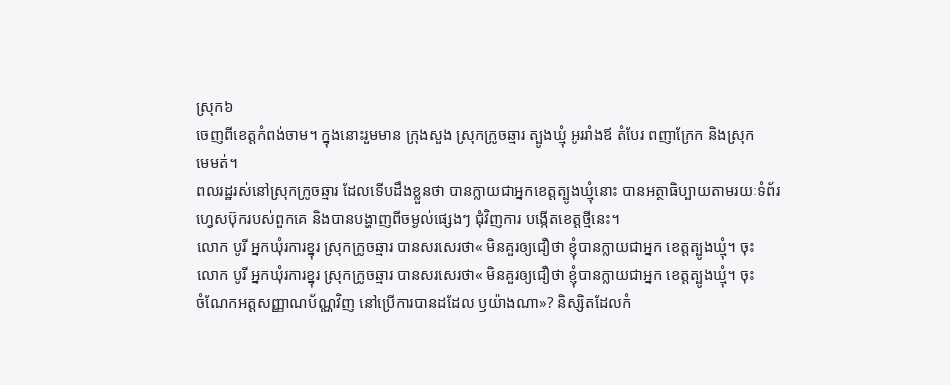ស្រុក៦
ចេញពីខេត្តកំពង់ចាម។ ក្នុងនោះរួមមាន ក្រុងសួង ស្រុកក្រូចឆ្មារ ត្បូងឃ្មុំ អូររាំងឪ តំបែរ ពញាក្រែក និងស្រុក
មេមត់។
ពលរដ្ឋរស់នៅស្រុកក្រូចឆ្មារ ដែលទើបដឹងខ្លួនថា បានក្លាយជាអ្នកខេត្តត្បូងឃ្មុំនោះ បានអត្ថាធិប្បាយតាមរយៈទំព័រ
ហ្វេសប៊ុករបស់ពួកគេ និងបានបង្ហាញពីចម្ងល់ផ្សេងៗ ជុំវិញការ បង្កើតខេត្តថ្មីនេះ។
លោក បូរី អ្នកឃុំរការខ្នុរ ស្រុកក្រូចឆ្មារ បានសរសេរថា« មិនគួរឲ្យជឿថា ខ្ញុំបានក្លាយជាអ្នក ខេត្តត្បូងឃ្មុំ។ ចុះ
លោក បូរី អ្នកឃុំរការខ្នុរ ស្រុកក្រូចឆ្មារ បានសរសេរថា« មិនគួរឲ្យជឿថា ខ្ញុំបានក្លាយជាអ្នក ខេត្តត្បូងឃ្មុំ។ ចុះ
ចំណែកអត្តសញ្ញាណប័ណ្ណវិញ នៅប្រើការបានដដែល ឫយ៉ាងណា»? និស្សិតដែលកំ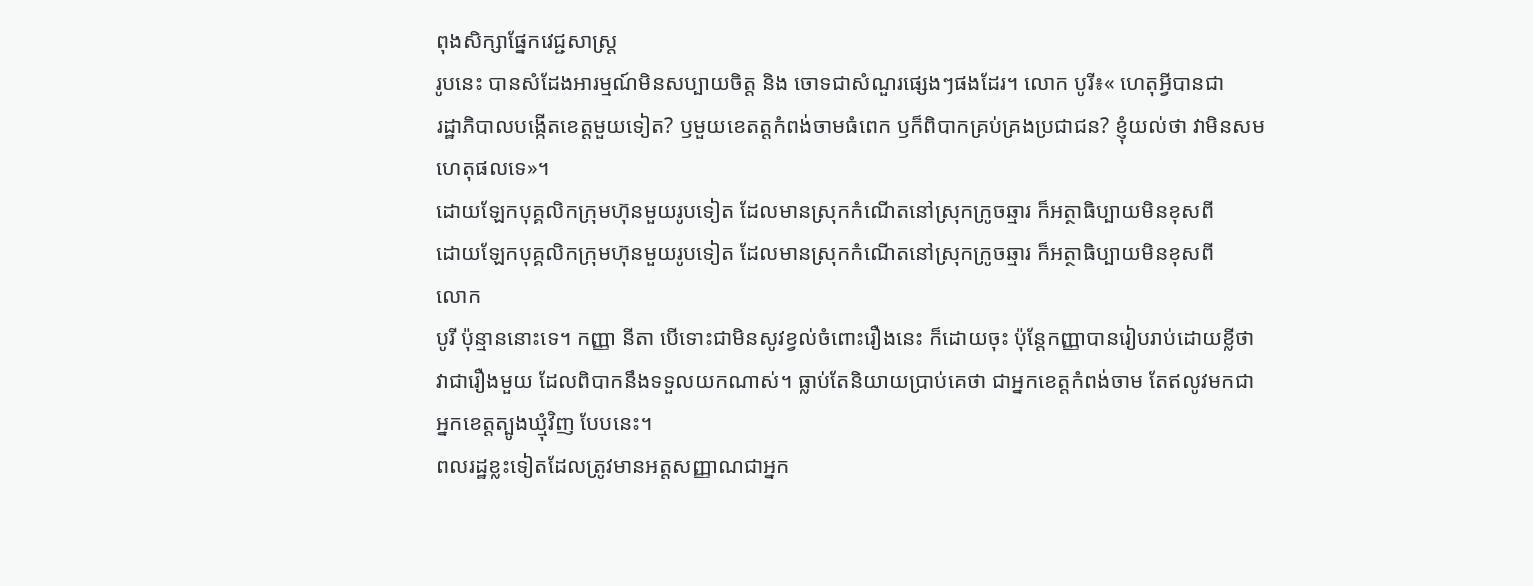ពុងសិក្សាផ្នែកវេជ្ជសាស្ត្រ
រូបនេះ បានសំដែងអារម្មណ៍មិនសប្បាយចិត្ត និង ចោទជាសំណួរផ្សេងៗផងដែរ។ លោក បូរី៖« ហេតុអ្វីបានជា
រដ្ឋាភិបាលបង្កើតខេត្តមួយទៀត? ឫមួយខេតត្តកំពង់ចាមធំពេក ឫក៏ពិបាកគ្រប់គ្រងប្រជាជន? ខ្ញុំយល់ថា វាមិនសម
ហេតុផលទេ»។
ដោយឡែកបុគ្គលិកក្រុមហ៊ុនមួយរូបទៀត ដែលមានស្រុកកំណើតនៅស្រុកក្រូចឆ្មារ ក៏អត្ថាធិប្បាយមិនខុសពី
ដោយឡែកបុគ្គលិកក្រុមហ៊ុនមួយរូបទៀត ដែលមានស្រុកកំណើតនៅស្រុកក្រូចឆ្មារ ក៏អត្ថាធិប្បាយមិនខុសពី
លោក
បូរី ប៉ុន្មាននោះទេ។ កញ្ញា នីតា បើទោះជាមិនសូវខ្វល់ចំពោះរឿងនេះ ក៏ដោយចុះ ប៉ុន្តែកញ្ញាបានរៀបរាប់ដោយខ្លីថា
វាជារឿងមួយ ដែលពិបាកនឹងទទួលយកណាស់។ ធ្លាប់តែនិយាយប្រាប់គេថា ជាអ្នកខេត្តកំពង់ចាម តែឥលូវមកជា
អ្នកខេត្តត្បូងឃ្មុំវិញ បែបនេះ។
ពលរដ្ឋខ្លះទៀតដែលត្រូវមានអត្តសញ្ញាណជាអ្នក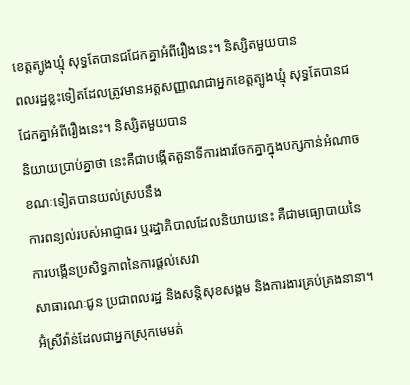ខេត្តត្បូងឃ្មុំ សុទ្ធតែបានជជែកគ្នាអំពីរឿងនេះ។ និស្សិតមួយបាន
ពលរដ្ឋខ្លះទៀតដែលត្រូវមានអត្តសញ្ញាណជាអ្នកខេត្តត្បូងឃ្មុំ សុទ្ធតែបានជជែកគ្នាអំពីរឿងនេះ។ និស្សិតមួយបាន
និយាយប្រាប់គ្នាថា នេះគឺជាបង្កើតតួនាទីការងារចែកគ្នាក្នុងបក្សកាន់អំណាច ខណៈទៀតបានយល់ស្របនឹង
ការពន្យល់របស់អាជ្ញាធរ ឬរដ្ឋាភិបាលដែលនិយាយនេះ គឺជាមធ្យោបាយនៃការបង្កើនប្រសិទ្ធភាពនៃការផ្តល់សេវា
សាធារណៈជូន ប្រជាពលរដ្ឋ និងសន្តិសុខសង្គម និងការងារគ្រប់គ្រងនានា។
អ៊ំស្រីវ៉ាន់ដែលជាអ្នកស្រុកមេមត់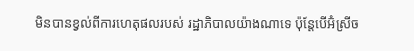មិនបានខ្វល់ពីការហេតុផលរបស់ រដ្ឋាភិបាលយ៉ាងណាទេ ប៉ុន្តែបើអ៊ំស្រីច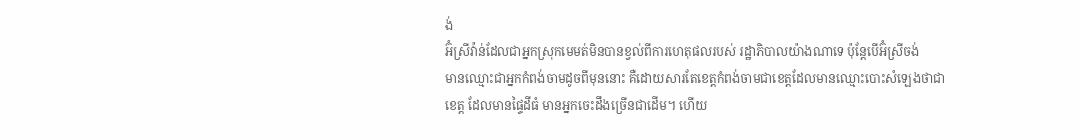ង់
អ៊ំស្រីវ៉ាន់ដែលជាអ្នកស្រុកមេមត់មិនបានខ្វល់ពីការហេតុផលរបស់ រដ្ឋាភិបាលយ៉ាងណាទេ ប៉ុន្តែបើអ៊ំស្រីចង់
មានឈ្មោះជាអ្នកកំពង់ចាមដូចពីមុននោះ គឺដោយសារតែខេត្តកំពង់ចាមជាខេត្តដែលមានឈ្មោះបោះសំឡេងថាជា
ខេត្ត ដែលមានផ្ទៃដីធំ មានអ្នកចេះដឹងច្រើនជាដើម។ ហើយ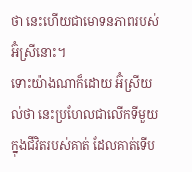ថា នេះហើយជាមោទនភាពរបស់អ៊ំស្រីនោះ។
ទោះយ៉ាងណាក៏ដោយ អ៊ំស្រីយល់ថា នេះប្រហែលជាលើកទីមួយក្នុងជីវិតរបស់គាត់ ដែលគាត់ទើប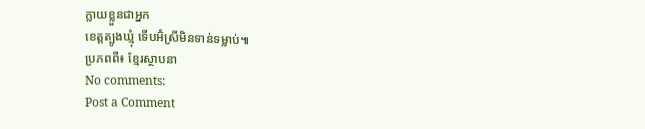ក្លាយខ្លួនជាអ្នក
ខេត្តត្បូងឃ្មុំ ទើបអ៊ំស្រីមិនទាន់ទម្លាប់៕
ប្រភពពី៖ ខ្មែរស្ថាបនា
No comments:
Post a Comment